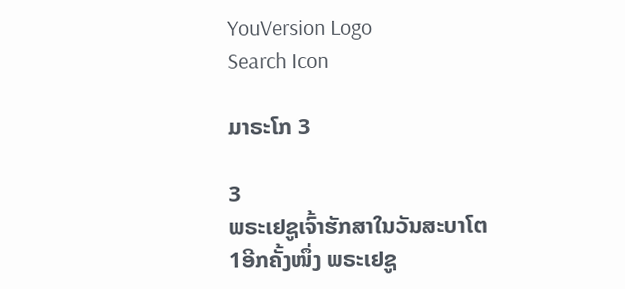YouVersion Logo
Search Icon

ມາຣະໂກ 3

3
ພຣະເຢຊູເຈົ້າຮັກສາໃນວັນສະບາໂຕ
1ອີກຄັ້ງໜຶ່ງ ພຣະເຢຊູ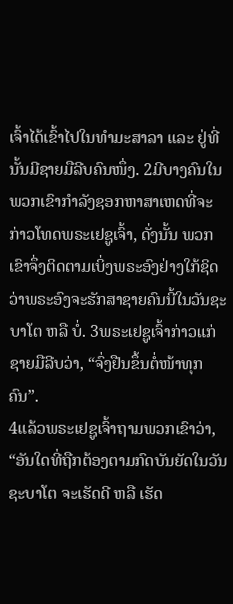ເຈົ້າໄດ້ເຂົ້າໄປໃນທຳມະສາລາ ແລະ ຢູ່ທີ່ນັ້ນມີຊາຍມືລີບຄົນໜຶ່ງ. 2ມີບາງຄົນໃນພວກເຂົາກຳລັງຊອກຫາສາເຫດທີ່ຈະກ່າວໂທດພຣະເຢຊູເຈົ້າ, ດັ່ງນັ້ນ ພວກເຂົາຈຶ່ງຕິດຕາມເບິ່ງພຣະອົງຢ່າງໃກ້ຊິດວ່າພຣະອົງຈະຮັກສາຊາຍຄົນນີ້ໃນວັນຊະບາໂຕ ຫລື ບໍ່. 3ພຣະເຢຊູເຈົ້າກ່າວແກ່ຊາຍມືລີບວ່າ, “ຈົ່ງຢືນຂຶ້ນຕໍ່ໜ້າທຸກຄົນ”.
4ແລ້ວພຣະເຢຊູເຈົ້າຖາມພວກເຂົາວ່າ, “ອັນໃດທີ່ຖືກຕ້ອງຕາມກົດບັນຍັດໃນວັນຊະບາໂຕ ຈະເຮັດດີ ຫລື ເຮັດ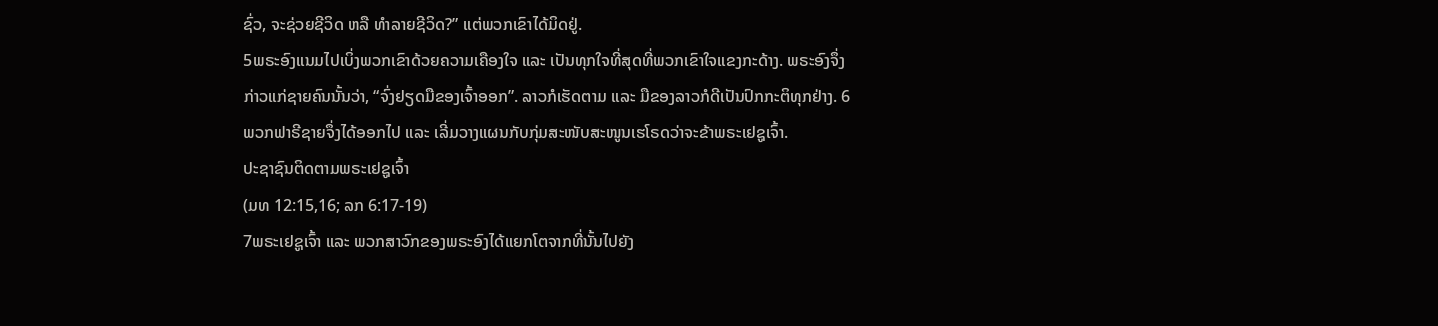ຊົ່ວ, ຈະຊ່ວຍຊີວິດ ຫລື ທຳລາຍຊີວິດ?” ແຕ່ພວກເຂົາໄດ້ມິດຢູ່.
5ພຣະອົງແນມໄປເບິ່ງພວກເຂົາດ້ວຍຄວາມເຄືອງໃຈ ແລະ ເປັນທຸກໃຈທີ່ສຸດທີ່ພວກເຂົາໃຈແຂງກະດ້າງ. ພຣະອົງຈຶ່ງກ່າວແກ່ຊາຍຄົນນັ້ນວ່າ, “ຈົ່ງຢຽດມືຂອງເຈົ້າອອກ”. ລາວກໍເຮັດຕາມ ແລະ ມືຂອງລາວກໍດີເປັນປົກກະຕິທຸກຢ່າງ. 6ພວກຟາຣີຊາຍຈຶ່ງໄດ້ອອກໄປ ແລະ ເລີ່ມວາງແຜນກັບກຸ່ມສະໜັບສະໜູນເຮໂຣດວ່າຈະຂ້າພຣະເຢຊູເຈົ້າ.
ປະຊາຊົນຕິດຕາມພຣະເຢຊູເຈົ້າ
(ມທ 12:15,16; ລກ 6:17-19)
7ພຣະເຢຊູເຈົ້າ ແລະ ພວກສາວົກຂອງພຣະອົງໄດ້ແຍກໂຕຈາກທີ່ນັ້ນໄປຍັງ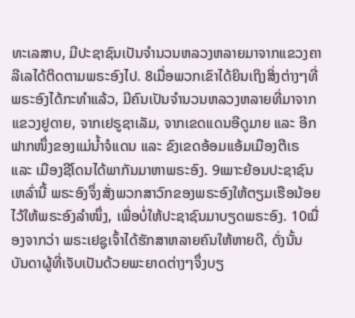ທະເລສາບ, ມີປະຊາຊົນເປັນຈຳນວນຫລວງຫລາຍມາຈາກແຂວງຄາລີເລໄດ້ຕິດຕາມພຣະອົງໄປ. 8ເມື່ອພວກເຂົາໄດ້ຍິນເຖິງສິ່ງຕ່າງໆທີ່ພຣະອົງໄດ້ກະທຳແລ້ວ, ມີຄົນເປັນຈຳນວນຫລວງຫລາຍທີ່ມາຈາກແຂວງຢູດາຍ, ຈາກເຢຣູຊາເລັມ, ຈາກເຂດແດນອີດູມາຍ ແລະ ອີກຟາກໜຶ່ງຂອງແມ່ນ້ຳຈໍແດນ ແລະ ຂົງເຂດອ້ອມແອ້ມເມືອງຕີເຣ ແລະ ເມືອງຊີໂດນໄດ້ພາກັນມາຫາພຣະອົງ. 9ເພາະຍ້ອນປະຊາຊົນເຫລົ່ານີ້ ພຣະອົງຈຶ່ງສັ່ງພວກສາວົກຂອງພຣະອົງໃຫ້ຕຽມເຮືອນ້ອຍໄວ້ໃຫ້ພຣະອົງລຳໜຶ່ງ, ເພື່ອບໍ່ໃຫ້ປະຊາຊົນມາບຽດພຣະອົງ. 10ເນື່ອງຈາກວ່າ ພຣະເຢຊູເຈົ້າໄດ້ຮັກສາຫລາຍຄົນໃຫ້ຫາຍດີ, ດັ່ງນັ້ນ ບັນດາຜູ້ທີ່ເຈັບເປັນດ້ວຍພະຍາດຕ່າງໆຈຶ່ງບຽ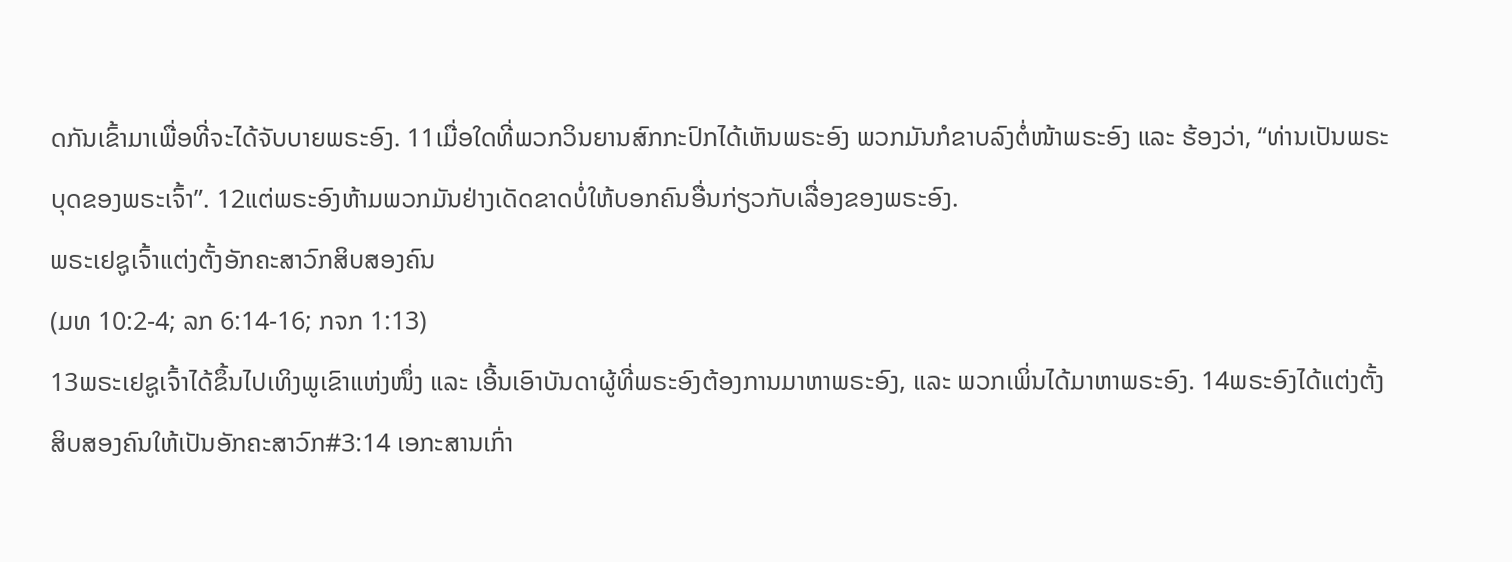ດກັນເຂົ້າມາເພື່ອທີ່ຈະໄດ້ຈັບບາຍພຣະອົງ. 11ເມື່ອໃດທີ່ພວກວິນຍານສົກກະປົກໄດ້ເຫັນພຣະອົງ ພວກມັນກໍຂາບລົງຕໍ່ໜ້າພຣະອົງ ແລະ ຮ້ອງວ່າ, “ທ່ານເປັນພຣະບຸດຂອງພຣະເຈົ້າ”. 12ແຕ່ພຣະອົງຫ້າມພວກມັນຢ່າງເດັດຂາດບໍ່ໃຫ້ບອກຄົນອື່ນກ່ຽວກັບເລື່ອງຂອງພຣະອົງ.
ພຣະເຢຊູເຈົ້າແຕ່ງຕັ້ງອັກຄະສາວົກສິບສອງຄົນ
(ມທ 10:2-4; ລກ 6:14-16; ກຈກ 1:13)
13ພຣະເຢຊູເຈົ້າໄດ້ຂຶ້ນໄປເທິງພູເຂົາແຫ່ງໜຶ່ງ ແລະ ເອີ້ນເອົາບັນດາຜູ້ທີ່ພຣະອົງຕ້ອງການມາຫາພຣະອົງ, ແລະ ພວກເພິ່ນໄດ້ມາຫາພຣະອົງ. 14ພຣະອົງໄດ້ແຕ່ງຕັ້ງສິບສອງຄົນໃຫ້ເປັນອັກຄະສາວົກ#3:14 ເອກະສານເກົ່າ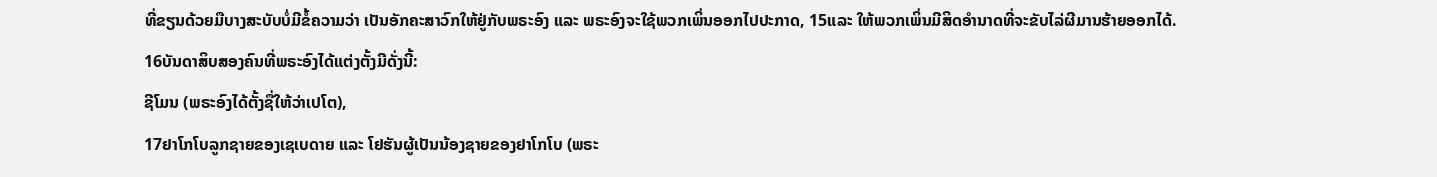ທີ່ຂຽນດ້ວຍມືບາງສະບັບບໍ່ມີຂໍ້ຄວາມວ່າ ເປັນອັກຄະສາວົກໃຫ້ຢູ່ກັບພຣະອົງ ແລະ ພຣະອົງຈະໃຊ້ພວກເພິ່ນອອກໄປປະກາດ, 15ແລະ ໃຫ້ພວກເພິ່ນມີສິດອຳນາດທີ່ຈະຂັບໄລ່ຜີມານຮ້າຍອອກໄດ້.
16ບັນດາສິບສອງຄົນທີ່ພຣະອົງໄດ້ແຕ່ງຕັ້ງມີດັ່ງນີ້:
ຊີໂມນ (ພຣະອົງໄດ້ຕັ້ງຊື່ໃຫ້ວ່າເປໂຕ),
17ຢາໂກໂບລູກຊາຍຂອງເຊເບດາຍ ແລະ ໂຢຮັນຜູ້ເປັນນ້ອງຊາຍຂອງຢາໂກໂບ (ພຣະ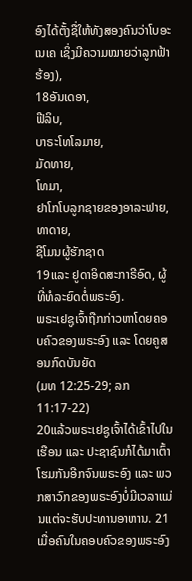ອົງໄດ້ຕັ້ງຊື່ໃຫ້ທັງສອງຄົນວ່າໂບອະເນເຄ ເຊິ່ງມີຄວາມໝາຍວ່າລູກຟ້າຮ້ອງ),
18ອັນເດອາ,
ຟີລິບ,
ບາຣະໂທໂລມາຍ,
ມັດທາຍ,
ໂທມາ,
ຢາໂກໂບລູກຊາຍຂອງອາລະຟາຍ,
ທາດາຍ,
ຊີໂມນຜູ້ຮັກຊາດ
19ແລະ ຢູດາອິດສະກາຣີອົດ, ຜູ້ທີ່ທໍລະຍົດຕໍ່ພຣະອົງ.
ພຣະເຢຊູເຈົ້າຖືກກ່າວຫາໂດຍຄອບຄົວຂອງພຣະອົງ ແລະ ໂດຍຄູສອນກົດບັນຍັດ
(ມທ 12:25-29; ລກ 11:17-22)
20ແລ້ວພຣະເຢຊູເຈົ້າໄດ້ເຂົ້າໄປໃນເຮືອນ ແລະ ປະຊາຊົນກໍໄດ້ມາເຕົ້າໂຮມກັນອີກຈົນພຣະອົງ ແລະ ພວກສາວົກຂອງພຣະອົງບໍ່ມີເວລາແມ່ນແຕ່ຈະຮັບປະທານອາຫານ. 21ເມື່ອຄົນໃນຄອບຄົວຂອງພຣະອົງ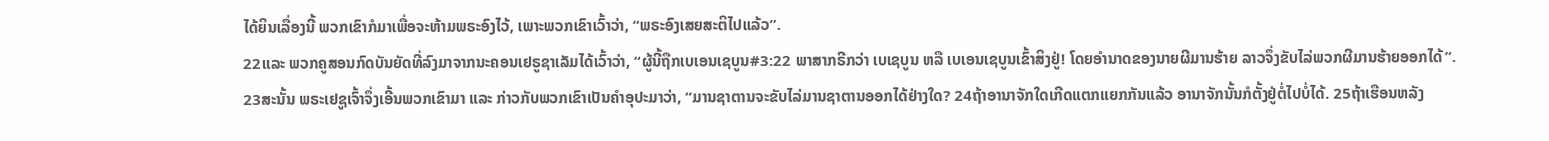ໄດ້ຍິນເລື່ອງນີ້ ພວກເຂົາກໍມາເພື່ອຈະຫ້າມພຣະອົງໄວ້, ເພາະພວກເຂົາເວົ້າວ່າ, “ພຣະອົງເສຍສະຕິໄປແລ້ວ”.
22ແລະ ພວກຄູສອນກົດບັນຍັດທີ່ລົງມາຈາກນະຄອນເຢຣູຊາເລັມໄດ້ເວົ້າວ່າ, “ຜູ້ນີ້ຖືກເບເອນເຊບູນ#3:22 ພາສາກຣີກວ່າ ເບເຊບູນ ຫລື ເບເອນເຊບູນເຂົ້າສິງຢູ່! ໂດຍອຳນາດຂອງນາຍຜີມານຮ້າຍ ລາວຈຶ່ງຂັບໄລ່ພວກຜີມານຮ້າຍອອກໄດ້”.
23ສະນັ້ນ ພຣະເຢຊູເຈົ້າຈຶ່ງເອີ້ນພວກເຂົາມາ ແລະ ກ່າວກັບພວກເຂົາເປັນຄຳອຸປະມາວ່າ, “ມານຊາຕານຈະຂັບໄລ່ມານຊາຕານອອກໄດ້ຢ່າງໃດ? 24ຖ້າອານາຈັກໃດເກີດແຕກແຍກກັນແລ້ວ ອານາຈັກນັ້ນກໍຕັ້ງຢູ່ຕໍ່ໄປບໍ່ໄດ້. 25ຖ້າເຮືອນຫລັງ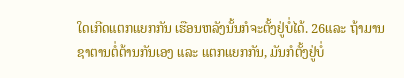ໃດເກີດແຕກແຍກກັນ ເຮືອນຫລັງນັ້ນກໍຈະຕັ້ງຢູ່ບໍ່ໄດ້. 26ແລະ ຖ້າມານຊາຕານຕໍ່ຕ້ານກັນເອງ ແລະ ແຕກແຍກກັນ, ມັນກໍຕັ້ງຢູ່ບໍ່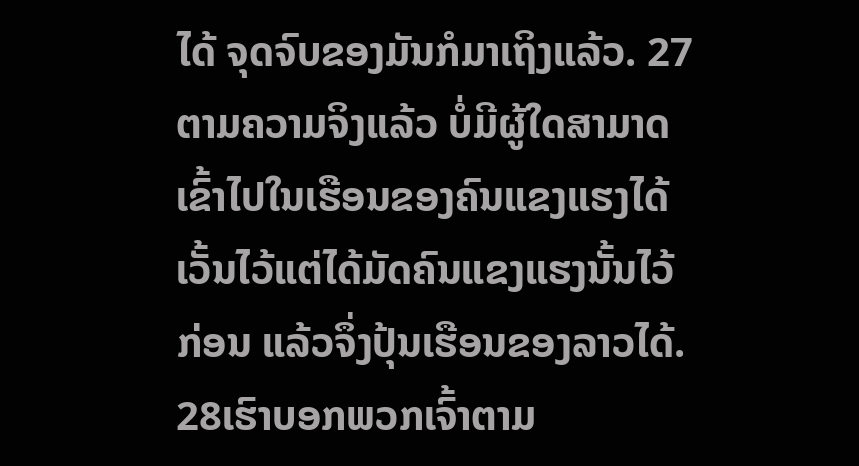ໄດ້ ຈຸດຈົບຂອງມັນກໍມາເຖິງແລ້ວ. 27ຕາມຄວາມຈິງແລ້ວ ບໍ່ມີຜູ້ໃດສາມາດເຂົ້າໄປໃນເຮືອນຂອງຄົນແຂງແຮງໄດ້ ເວັ້ນໄວ້ແຕ່ໄດ້ມັດຄົນແຂງແຮງນັ້ນໄວ້ກ່ອນ ແລ້ວຈຶ່ງປຸ້ນເຮືອນຂອງລາວໄດ້. 28ເຮົາບອກພວກເຈົ້າຕາມ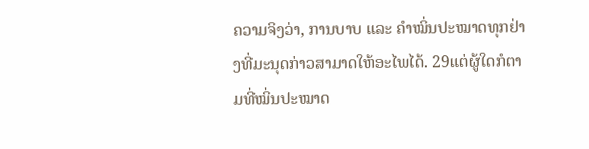ຄວາມຈິງວ່າ, ການບາບ ແລະ ຄຳໝິ່ນປະໝາດທຸກຢ່າງທີ່ມະນຸດກ່າວສາມາດໃຫ້ອະໄພໄດ້. 29ແຕ່ຜູ້ໃດກໍຕາມທີ່ໝິ່ນປະໝາດ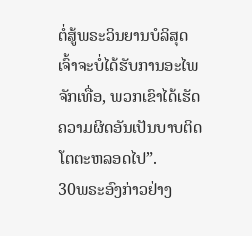ຕໍ່ສູ້ພຣະວິນຍານບໍລິສຸດເຈົ້າຈະບໍ່ໄດ້ຮັບການອະໄພຈັກເທື່ອ, ພວກເຂົາໄດ້ເຮັດຄວາມຜິດອັນເປັນບາບຕິດໂຕຕະຫລອດໄປ”.
30ພຣະອົງກ່າວຢ່າງ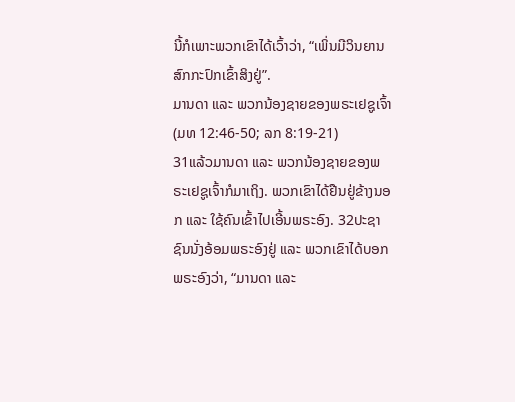ນີ້ກໍເພາະພວກເຂົາໄດ້ເວົ້າວ່າ, “ເພິ່ນມີວິນຍານສົກກະປົກເຂົ້າສິງຢູ່”.
ມານດາ ແລະ ພວກນ້ອງຊາຍຂອງພຣະເຢຊູເຈົ້າ
(ມທ 12:46-50; ລກ 8:19-21)
31ແລ້ວມານດາ ແລະ ພວກນ້ອງຊາຍຂອງພຣະເຢຊູເຈົ້າກໍມາເຖິງ. ພວກເຂົາໄດ້ຢືນຢູ່ຂ້າງນອກ ແລະ ໃຊ້ຄົນເຂົ້າໄປເອີ້ນພຣະອົງ. 32ປະຊາຊົນນັ່ງອ້ອມພຣະອົງຢູ່ ແລະ ພວກເຂົາໄດ້ບອກພຣະອົງວ່າ, “ມານດາ ແລະ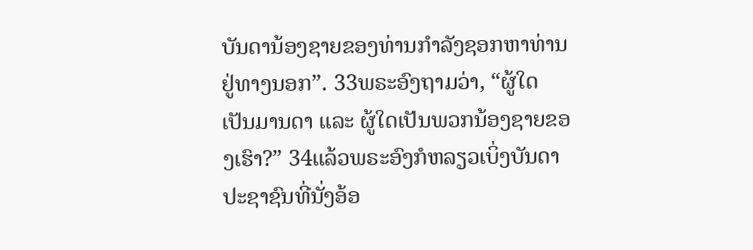ບັນດານ້ອງຊາຍຂອງທ່ານກຳລັງຊອກຫາທ່ານຢູ່ທາງນອກ”. 33ພຣະອົງຖາມວ່າ, “ຜູ້ໃດເປັນມານດາ ແລະ ຜູ້ໃດເປັນພວກນ້ອງຊາຍຂອງເຮົາ?” 34ແລ້ວພຣະອົງກໍຫລຽວເບິ່ງບັນດາປະຊາຊົນທີ່ນັ່ງອ້ອ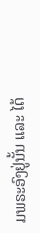ມພຣະອົງຢູ່ນັ້ນ ແລະ ໄດ້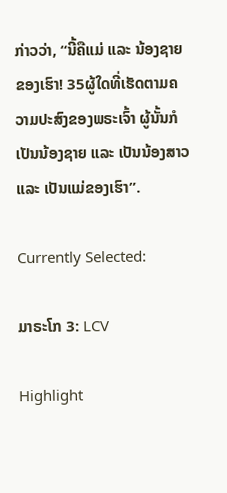ກ່າວວ່າ, “ນີ້ຄືແມ່ ແລະ ນ້ອງຊາຍຂອງເຮົາ! 35ຜູ້ໃດທີ່ເຮັດຕາມຄວາມປະສົງຂອງພຣະເຈົ້າ ຜູ້ນັ້ນກໍເປັນນ້ອງຊາຍ ແລະ ເປັນນ້ອງສາວ ແລະ ເປັນແມ່ຂອງເຮົາ”.

Currently Selected:

ມາຣະໂກ 3: LCV

Highlight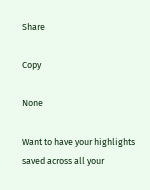Share

Copy

None

Want to have your highlights saved across all your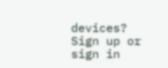devices? Sign up or sign in